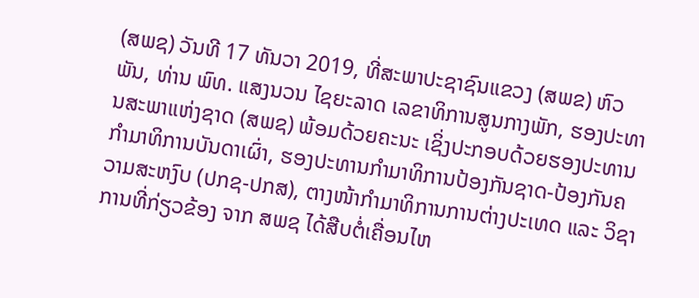(ສພຊ) ວັນທີ 17 ທັນວາ 2019, ທີ່ສະພາປະຊາຊົນແຂວງ (ສພຂ) ຫົວພັນ, ທ່ານ ພົທ. ແສງນວນ ໄຊຍະລາດ ເລຂາທິການສູນກາງພັກ, ຮອງປະທານສະພາແຫ່ງຊາດ (ສພຊ) ພ້ອມດ້ວຍຄະນະ ເຊິ່ງປະກອບດ້ວຍຮອງປະທານກໍາມາທິການບັນດາເຜົ່າ, ຮອງປະທານກໍາມາທິການປ້ອງກັນຊາດ-ປ້ອງກັນຄວາມສະຫງົບ (ປກຊ-ປກສ), ຕາງໜ້າກໍາມາທິການການຕ່າງປະເທດ ແລະ ວິຊາການທີ່ກ່ຽວຂ້ອງ ຈາກ ສພຊ ໄດ້ສືບຕໍ່ເຄື່ອນໄຫ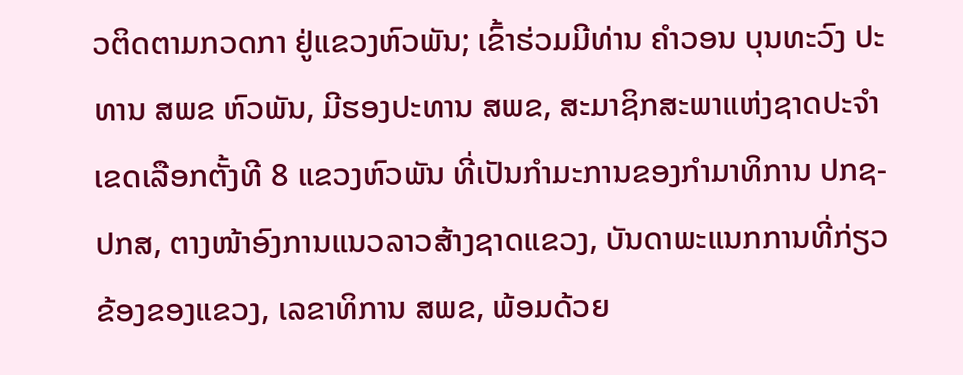ວຕິດຕາມກວດກາ ຢູ່ແຂວງຫົວພັນ; ເຂົ້າຮ່ວມມີທ່ານ ຄໍາວອນ ບຸນທະວົງ ປະທານ ສພຂ ຫົວພັນ, ມີຮອງປະທານ ສພຂ, ສະມາຊິກສະພາແຫ່ງຊາດປະຈໍາເຂດເລືອກຕັ້ງທີ 8 ແຂວງຫົວພັນ ທີ່ເປັນກໍາມະການຂອງກໍາມາທິການ ປກຊ-ປກສ, ຕາງໜ້າອົງການແນວລາວສ້າງຊາດແຂວງ, ບັນດາພະແນກການທີ່ກ່ຽວຂ້ອງຂອງແຂວງ, ເລຂາທິການ ສພຂ, ພ້ອມດ້ວຍ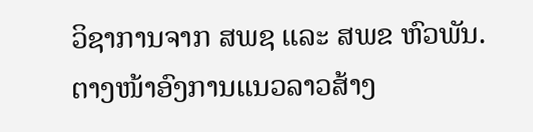ວິຊາການຈາກ ສພຊ ແລະ ສພຂ ຫົວພັນ.
ຕາງໜ້າອົງການແນວລາວສ້າງ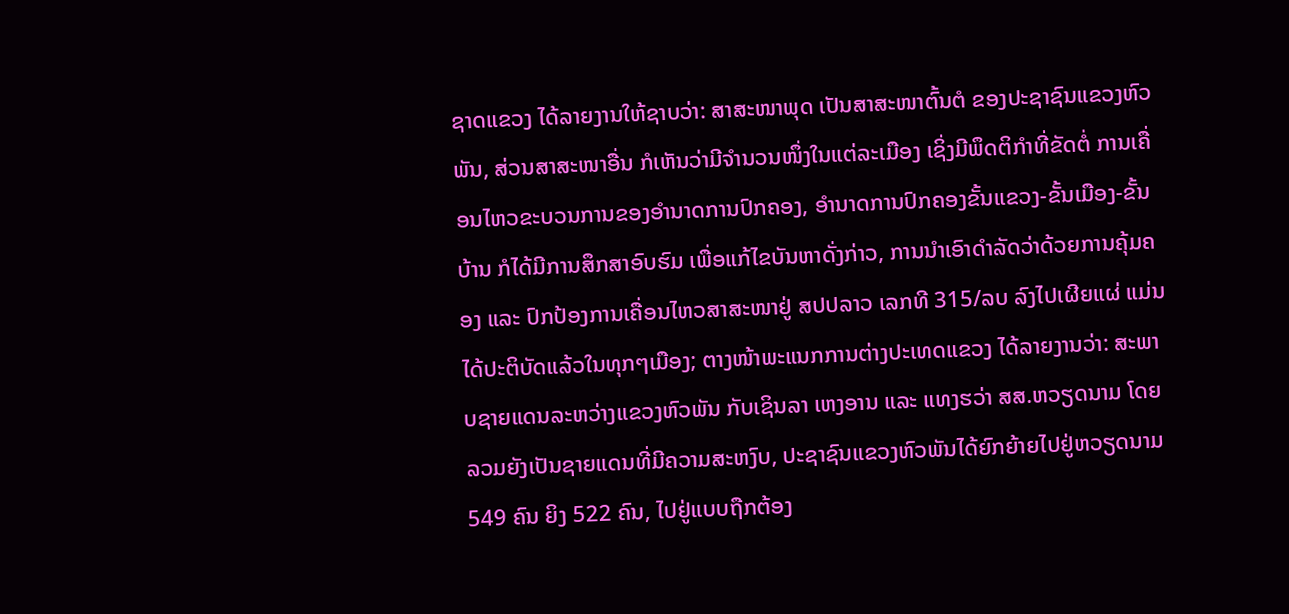ຊາດແຂວງ ໄດ້ລາຍງານໃຫ້ຊາບວ່າ: ສາສະໜາພຸດ ເປັນສາສະໜາຕົ້ນຕໍ ຂອງປະຊາຊົນແຂວງຫົວພັນ, ສ່ວນສາສະໜາອື່ນ ກໍເຫັນວ່າມີຈໍານວນໜຶ່ງໃນແຕ່ລະເມືອງ ເຊິ່ງມີພຶດຕິກໍາທີ່ຂັດຕໍ່ ການເຄື່ອນໄຫວຂະບວນການຂອງອໍານາດການປົກຄອງ, ອໍານາດການປົກຄອງຂັ້ນແຂວງ-ຂັ້ນເມືອງ-ຂັ້ນບ້ານ ກໍໄດ້ມີການສຶກສາອົບຮົມ ເພື່ອແກ້ໄຂບັນຫາດັ່ງກ່າວ, ການນໍາເອົາດໍາລັດວ່າດ້ວຍການຄຸ້ມຄອງ ແລະ ປົກປ້ອງການເຄື່ອນໄຫວສາສະໜາຢູ່ ສປປລາວ ເລກທີ 315/ລບ ລົງໄປເຜີຍແຜ່ ແມ່ນໄດ້ປະຕິບັດແລ້ວໃນທຸກໆເມືອງ; ຕາງໜ້າພະແນກການຕ່າງປະເທດແຂວງ ໄດ້ລາຍງານວ່າ: ສະພາບຊາຍແດນລະຫວ່າງແຂວງຫົວພັນ ກັບເຊິນລາ ເຫງອານ ແລະ ແທງຮວ່າ ສສ.ຫວຽດນາມ ໂດຍລວມຍັງເປັນຊາຍແດນທີ່ມີຄວາມສະຫງົບ, ປະຊາຊົນແຂວງຫົວພັນໄດ້ຍົກຍ້າຍໄປຢູ່ຫວຽດນາມ 549 ຄົນ ຍິງ 522 ຄົນ, ໄປຢູ່ແບບຖືກຕ້ອງ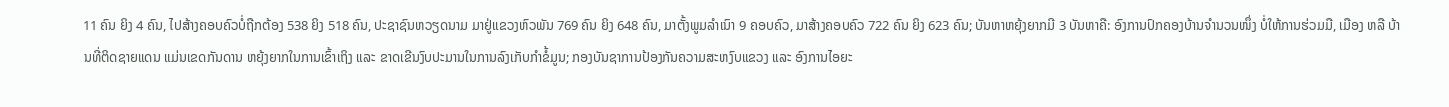11 ຄົນ ຍິງ 4 ຄົນ, ໄປສ້າງຄອບຄົວບໍ່ຖືກຕ້ອງ 538 ຍິງ 518 ຄົນ, ປະຊາຊົນຫວຽດນາມ ມາຢູ່ແຂວງຫົວພັນ 769 ຄົນ ຍິງ 648 ຄົນ, ມາຕັ້ງພູມລໍາເນົາ 9 ຄອບຄົວ, ມາສ້າງຄອບຄົວ 722 ຄົນ ຍິງ 623 ຄົນ; ບັນຫາຫຍຸ້ງຍາກມີ 3 ບັນຫາຄື: ອົງການປົກຄອງບ້ານຈໍານວນໜຶ່ງ ບໍ່ໃຫ້ການຮ່ວມມື, ເມືອງ ຫລື ບ້ານທີ່ຕິດຊາຍແດນ ແມ່ນເຂດກັນດານ ຫຍຸ້ງຍາກໃນການເຂົ້າເຖິງ ແລະ ຂາດເຂີນງົບປະມານໃນການລົງເກັບກໍາຂໍ້ມູນ; ກອງບັນຊາການປ້ອງກັນຄວາມສະຫງົບແຂວງ ແລະ ອົງການໄອຍະ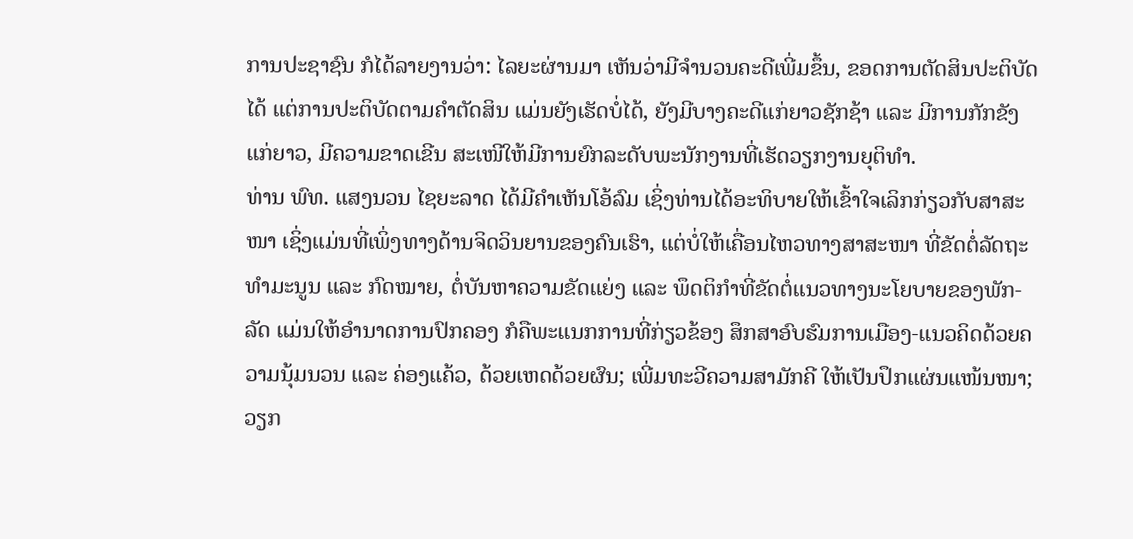ການປະຊາຊົນ ກໍໄດ້ລາຍງານວ່າ: ໄລຍະຜ່ານມາ ເຫັນວ່າມີຈໍານວນຄະດີເພີ່ມຂຶ້ນ, ຂອດການຕັດສິນປະຕິບັດໄດ້ ແຕ່ການປະຕິບັດຕາມຄໍາຕັດສິນ ແມ່ນຍັງເຮັດບໍ່ໄດ້, ຍັງມີບາງຄະດີແກ່ຍາວຊັກຊ້າ ແລະ ມີການກັກຂັງແກ່ຍາວ, ມີຄວາມຂາດເຂີນ ສະເໜີໃຫ້ມີການຍົກລະດັບພະນັກງານທີ່ເຮັດວຽກງານຍຸຕິທໍາ.
ທ່ານ ພົທ. ແສງນວນ ໄຊຍະລາດ ໄດ້ມີຄໍາເຫັນໂອ້ລົມ ເຊິ່ງທ່ານໄດ້ອະທິບາຍໃຫ້ເຂົ້າໃຈເລິກກ່ຽວກັບສາສະໜາ ເຊິ່ງແມ່ນທີ່ເພິ່ງທາງດ້ານຈິດວິນຍານຂອງຄົນເຮົາ, ແຕ່ບໍ່ໃຫ້ເຄື່ອນໄຫວທາງສາສະໜາ ທີ່ຂັດຕໍ່ລັດຖະທໍາມະນູນ ແລະ ກົດໝາຍ, ຕໍ່ບັນຫາຄວາມຂັດແຍ່ງ ແລະ ພຶດຕິກໍາທີ່ຂັດຕໍ່ແນວທາງນະໂຍບາຍຂອງພັກ-ລັດ ແມ່ນໃຫ້ອໍານາດການປົກຄອງ ກໍຄືພະແນກການທີ່ກ່ຽວຂ້ອງ ສຶກສາອົບຮົມການເມືອງ-ແນວຄິດດ້ວຍຄວາມນຸ້ມນວນ ແລະ ຄ່ອງແຄ້ວ, ດ້ວຍເຫດດ້ວຍຜົນ; ເພີ່ມທະວີຄວາມສາມັກຄີ ໃຫ້ເປັນປຶກແຜ່ນແໜ້ນໜາ; ວຽກ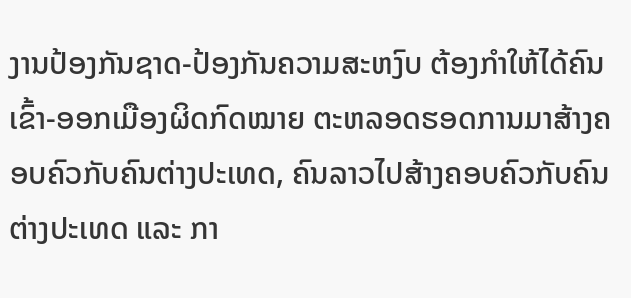ງານປ້ອງກັນຊາດ-ປ້ອງກັນຄວາມສະຫງົບ ຕ້ອງກໍາໃຫ້ໄດ້ຄົນເຂົ້າ-ອອກເມືອງຜິດກົດໝາຍ ຕະຫລອດຮອດການມາສ້າງຄອບຄົວກັບຄົນຕ່າງປະເທດ, ຄົນລາວໄປສ້າງຄອບຄົວກັບຄົນຕ່າງປະເທດ ແລະ ກາ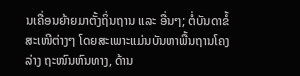ນເຄື່ອນຍ້າຍມາຕັ້ງຖິ່ນຖານ ແລະ ອື່ນໆ; ຕໍ່ບັນດາຂໍ້ສະເໜີຕ່າງໆ ໂດຍສະເພາະແມ່ນບັນຫາພື້ນຖານໂຄງລ່າງ ຖະໜົນຫົນທາງ, ດ້ານ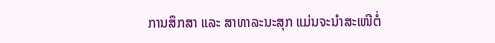ການສຶກສາ ແລະ ສາທາລະນະສຸກ ແມ່ນຈະນໍາສະເໜີຕໍ່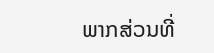ພາກສ່ວນທີ່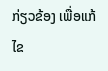ກ່ຽວຂ້ອງ ເພື່ອແກ້ໄຂ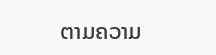ຕາມຄວາມ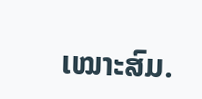ເໝາະສົມ.